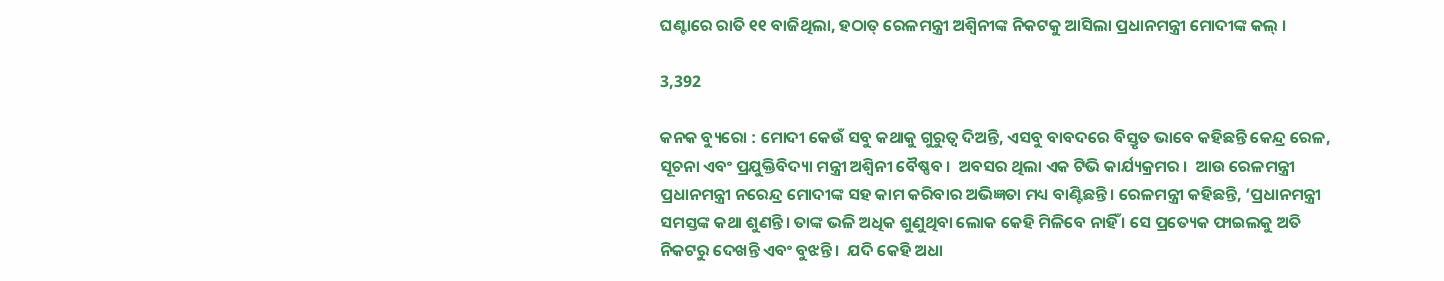ଘଣ୍ଟାରେ ରାତି ୧୧ ବାଜିଥିଲା, ହଠାତ୍ ରେଳମନ୍ତ୍ରୀ ଅଶ୍ୱିନୀଙ୍କ ନିକଟକୁ ଆସିଲା ପ୍ରଧାନମନ୍ତ୍ରୀ ମୋଦୀଙ୍କ କଲ୍ ।

3,392

କନକ ବ୍ୟୁରୋ : ମୋଦୀ କେଉଁ ସବୁ କଥାକୁ ଗୁରୁତ୍ୱ ଦିଅନ୍ତି, ଏସବୁ ବାବଦରେ ବିସ୍ତୃତ ଭାବେ କହିଛନ୍ତି କେନ୍ଦ୍ର ରେଳ, ସୂଚନା ଏବଂ ପ୍ରଯୁକ୍ତିବିଦ୍ୟା ମନ୍ତ୍ରୀ ଅଶ୍ୱିନୀ ବୈଷ୍ଣବ ।  ଅବସର ଥିଲା ଏକ ଟିଭି କାର୍ଯ୍ୟକ୍ରମର ।  ଆଉ ରେଳମନ୍ତ୍ରୀ ପ୍ରଧାନମନ୍ତ୍ରୀ ନରେନ୍ଦ୍ର ମୋଦୀଙ୍କ ସହ କାମ କରିବାର ଅଭିଜ୍ଞତା ମଧ୍ୟ ବାଣ୍ଟିଛନ୍ତି। ରେଳମନ୍ତ୍ରୀ କହିଛନ୍ତି, ‘ପ୍ରଧାନମନ୍ତ୍ରୀ ସମସ୍ତଙ୍କ କଥା ଶୁଣନ୍ତି। ତାଙ୍କ ଭଳି ଅଧିକ ଶୁଣୁଥିବା ଲୋକ କେହି ମିଳିବେ ନାହିଁ । ସେ ପ୍ରତ୍ୟେକ ଫାଇଲକୁ ଅତି ନିକଟରୁ ଦେଖନ୍ତି ଏବଂ ବୁଝନ୍ତି ।  ଯଦି କେହି ଅଧା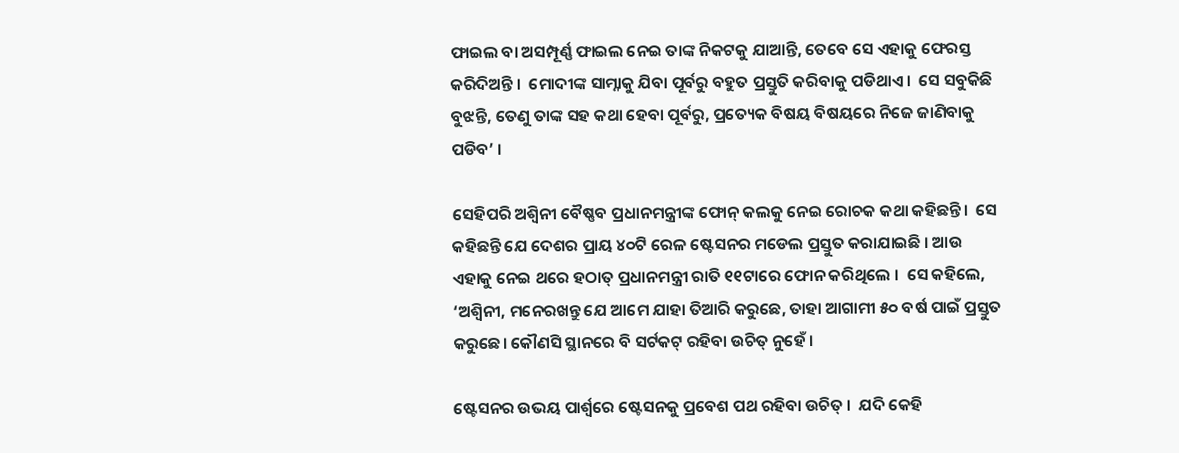ଫାଇଲ ବା ଅସମ୍ପୂର୍ଣ୍ଣ ଫାଇଲ ନେଇ ତାଙ୍କ ନିକଟକୁ ଯାଆନ୍ତି, ତେବେ ସେ ଏହାକୁ ଫେରସ୍ତ କରିଦିଅନ୍ତି ।  ମୋଦୀଙ୍କ ସାମ୍ନାକୁ ଯିବା ପୂର୍ବରୁ ବହୁତ ପ୍ରସ୍ତୁତି କରିବାକୁ ପଡିଥାଏ।  ସେ ସବୁକିଛି ବୁଝନ୍ତି, ତେଣୁ ତାଙ୍କ ସହ କଥା ହେବା ପୂର୍ବରୁ, ପ୍ରତ୍ୟେକ ବିଷୟ ବିଷୟରେ ନିଜେ ଜାଣିବାକୁ ପଡିବ’ ।

ସେହିପରି ଅଶ୍ୱିନୀ ବୈଷ୍ଣବ ପ୍ରଧାନମନ୍ତ୍ରୀଙ୍କ ଫୋନ୍ କଲକୁ ନେଇ ରୋଚକ କଥା କହିଛନ୍ତି।  ସେ କହିଛନ୍ତି ଯେ ଦେଶର ପ୍ରାୟ ୪୦ଟି ରେଳ ଷ୍ଟେସନର ମଡେଲ ପ୍ରସ୍ତୁତ କରାଯାଇଛି । ଆଉ ଏହାକୁ ନେଇ ଥରେ ହଠାତ୍ ପ୍ରଧାନମନ୍ତ୍ରୀ ରାତି ୧୧ଟାରେ ଫୋନ କରିଥିଲେ ।  ସେ କହିଲେ, ‘ଅଶ୍ୱିନୀ, ମନେରଖନ୍ତୁ ଯେ ଆମେ ଯାହା ତିଆରି କରୁଛେ, ତାହା ଆଗାମୀ ୫୦ ବର୍ଷ ପାଇଁ ପ୍ରସ୍ତୁତ କରୁଛେ। କୌଣସି ସ୍ଥାନରେ ବି ସର୍ଟକଟ୍ ରହିବା ଉଚିତ୍ ନୁହେଁ ।

ଷ୍ଟେସନର ଉଭୟ ପାର୍ଶ୍ୱରେ ଷ୍ଟେସନକୁ ପ୍ରବେଶ ପଥ ରହିବା ଉଚିତ୍ ।  ଯଦି କେହି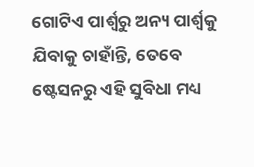ଗୋଟିଏ ପାର୍ଶ୍ୱରୁ ଅନ୍ୟ ପାର୍ଶ୍ୱକୁ ଯିବାକୁ ଚାହାଁନ୍ତି, ତେବେ ଷ୍ଟେସନରୁ ଏହି ସୁବିଧା ମଧ୍ୟ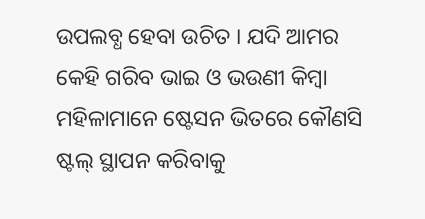ଉପଲବ୍ଧ ହେବା ଉଚିତ । ଯଦି ଆମର କେହି ଗରିବ ଭାଇ ଓ ଭଉଣୀ କିମ୍ବା ମହିଳାମାନେ ଷ୍ଟେସନ ଭିତରେ କୌଣସି ଷ୍ଟଲ୍ ସ୍ଥାପନ କରିବାକୁ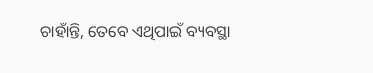ଚାହାଁନ୍ତି, ତେବେ ଏଥିପାଇଁ ବ୍ୟବସ୍ଥା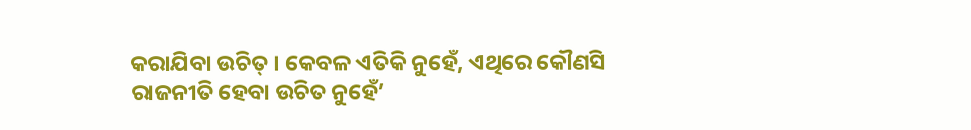କରାଯିବା ଉଚିତ୍ । କେବଳ ଏତିକି ନୁହେଁ, ଏଥିରେ କୌଣସି ରାଜନୀତି ହେବା ଉଚିତ ନୁହେଁ’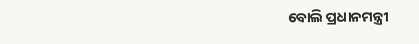ବୋଲି ପ୍ରଧାନମନ୍ତ୍ରୀ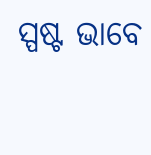ସ୍ପଷ୍ଟ ଭାବେ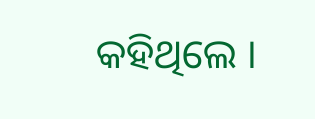କହିଥିଲେ ।